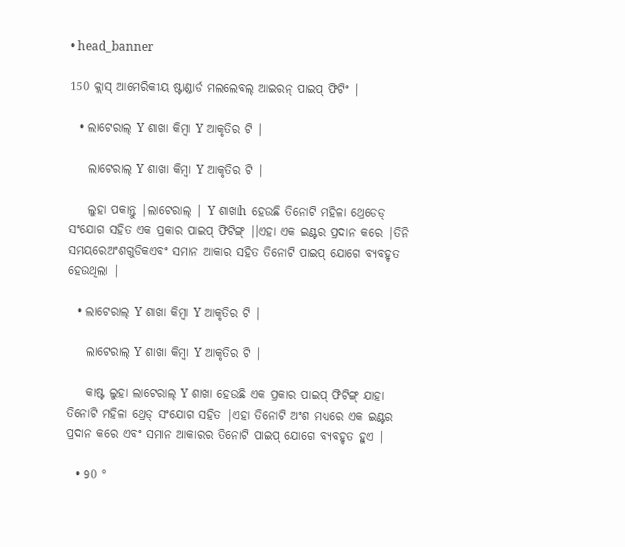• head_banner

150 କ୍ଲାସ୍ ଆମେରିକୀୟ ଷ୍ଟାଣ୍ଡାର୍ଡ ମଲଲେବଲ୍ ଆଇରନ୍ ପାଇପ୍ ଫିଟିଂ |

  • ଲାଟେରାଲ୍ Y ଶାଖା କିମ୍ବା Y ଆକୃତିର ଟି |

    ଲାଟେରାଲ୍ Y ଶାଖା କିମ୍ବା Y ଆକୃତିର ଟି |

    ଲୁହା ପକାନ୍ତୁ |ଲାଟେରାଲ୍ | Y ଶାଖାh ହେଉଛି ତିନୋଟି ମହିଳା ଥ୍ରେଡେଡ୍ ସଂଯୋଗ ସହିତ ଏକ ପ୍ରକାର ପାଇପ୍ ଫିଟିଙ୍ଗ୍ |।ଏହା ଏକ ଇଣ୍ଟର ପ୍ରଦାନ କରେ |ତିନି ସମୟରେଅଂଶଗୁଡିକଏବଂ ସମାନ ଆକାର ସହିତ ତିନୋଟି ପାଇପ୍ ଯୋଗେ ବ୍ୟବହୃତ ହେଉଥିଲା |

  • ଲାଟେରାଲ୍ Y ଶାଖା କିମ୍ବା Y ଆକୃତିର ଟି |

    ଲାଟେରାଲ୍ Y ଶାଖା କିମ୍ବା Y ଆକୃତିର ଟି |

    କାଷ୍ଟ ଲୁହା ଲାଟେରାଲ୍ Y ଶାଖା ହେଉଛି ଏକ ପ୍ରକାର ପାଇପ୍ ଫିଟିଙ୍ଗ୍ ଯାହା ତିନୋଟି ମହିଳା ଥ୍ରେଡ୍ ସଂଯୋଗ ସହିତ |ଏହା ତିନୋଟି ଅଂଶ ମଧ୍ୟରେ ଏକ ଇଣ୍ଟର ପ୍ରଦାନ କରେ ଏବଂ ସମାନ ଆକାରର ତିନୋଟି ପାଇପ୍ ଯୋଗେ ବ୍ୟବହୃତ ହୁଏ |

  • 90 °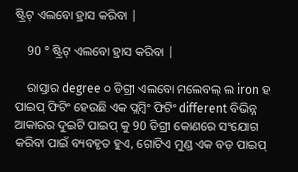ଷ୍ଟ୍ରିଟ୍ ଏଲବୋ ହ୍ରାସ କରିବା |

    90 ° ଷ୍ଟ୍ରିଟ୍ ଏଲବୋ ହ୍ରାସ କରିବା |

    ରାସ୍ତାର degree ୦ ଡିଗ୍ରୀ ଏଲବୋ ମଲେବଲ୍ ଲ iron ହ ପାଇପ୍ ଫିଟିଂ ହେଉଛି ଏକ ପ୍ଲମ୍ବିଂ ଫିଟିଂ different ବିଭିନ୍ନ ଆକାରର ଦୁଇଟି ପାଇପ୍ କୁ 90 ଡିଗ୍ରୀ କୋଣରେ ସଂଯୋଗ କରିବା ପାଇଁ ବ୍ୟବହୃତ ହୁଏ, ଗୋଟିଏ ମୁଣ୍ଡ ଏକ ବଡ଼ ପାଇପ୍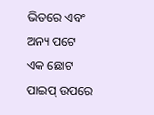ଭିତରେ ଏବଂ ଅନ୍ୟ ପଟେ ଏକ ଛୋଟ ପାଇପ୍ ଉପରେ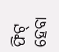ଫିଟ୍ ହେବା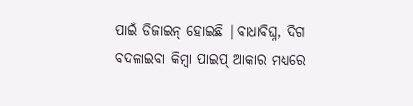ପାଇଁ ଡିଜାଇନ୍ ହୋଇଛି |ବାଧାବିଘ୍ନ, ଦିଗ ବଦଳାଇବା କିମ୍ବା ପାଇପ୍ ଆକାର ମଧ୍ୟରେ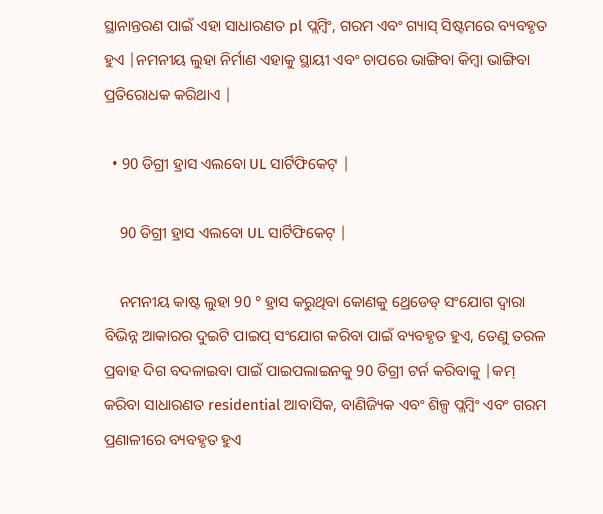ସ୍ଥାନାନ୍ତରଣ ପାଇଁ ଏହା ସାଧାରଣତ pl ପ୍ଲମ୍ବିଂ, ଗରମ ଏବଂ ଗ୍ୟାସ୍ ସିଷ୍ଟମରେ ବ୍ୟବହୃତ ହୁଏ |ନମନୀୟ ଲୁହା ନିର୍ମାଣ ଏହାକୁ ସ୍ଥାୟୀ ଏବଂ ଚାପରେ ଭାଙ୍ଗିବା କିମ୍ବା ଭାଙ୍ଗିବା ପ୍ରତିରୋଧକ କରିଥାଏ |

  • 90 ଡିଗ୍ରୀ ହ୍ରାସ ଏଲବୋ UL ସାର୍ଟିଫିକେଟ୍ |

    90 ଡିଗ୍ରୀ ହ୍ରାସ ଏଲବୋ UL ସାର୍ଟିଫିକେଟ୍ |

    ନମନୀୟ କାଷ୍ଟ ଲୁହା 90 ° ହ୍ରାସ କରୁଥିବା କୋଣକୁ ଥ୍ରେଡେଡ୍ ସଂଯୋଗ ଦ୍ୱାରା ବିଭିନ୍ନ ଆକାରର ଦୁଇଟି ପାଇପ୍ ସଂଯୋଗ କରିବା ପାଇଁ ବ୍ୟବହୃତ ହୁଏ, ତେଣୁ ତରଳ ପ୍ରବାହ ଦିଗ ବଦଳାଇବା ପାଇଁ ପାଇପଲାଇନକୁ 90 ଡିଗ୍ରୀ ଟର୍ନ କରିବାକୁ |କମ୍ କରିବା ସାଧାରଣତ residential ଆବାସିକ, ବାଣିଜ୍ୟିକ ଏବଂ ଶିଳ୍ପ ପ୍ଲମ୍ବିଂ ଏବଂ ଗରମ ପ୍ରଣାଳୀରେ ବ୍ୟବହୃତ ହୁଏ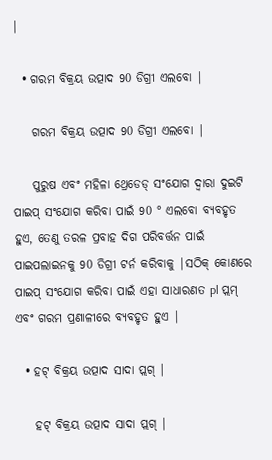|

  • ଗରମ ବିକ୍ରୟ ଉତ୍ପାଦ 90 ଡିଗ୍ରୀ ଏଲବୋ |

    ଗରମ ବିକ୍ରୟ ଉତ୍ପାଦ 90 ଡିଗ୍ରୀ ଏଲବୋ |

    ପୁରୁଷ ଏବଂ ମହିଳା ଥ୍ରେଡେଡ୍ ସଂଯୋଗ ଦ୍ୱାରା ଦୁଇଟି ପାଇପ୍ ସଂଯୋଗ କରିବା ପାଇଁ 90 ° ଏଲବୋ ବ୍ୟବହୃତ ହୁଏ, ତେଣୁ ତରଳ ପ୍ରବାହ ଦିଗ ପରିବର୍ତ୍ତନ ପାଇଁ ପାଇପଲାଇନକୁ 90 ଡିଗ୍ରୀ ଟର୍ନ କରିବାକୁ |ସଠିକ୍ କୋଣରେ ପାଇପ୍ ସଂଯୋଗ କରିବା ପାଇଁ ଏହା ସାଧାରଣତ pl ପ୍ଲମ୍ ଏବଂ ଗରମ ପ୍ରଣାଳୀରେ ବ୍ୟବହୃତ ହୁଏ |

  • ହଟ୍ ବିକ୍ରୟ ଉତ୍ପାଦ ସାଦା ପ୍ଲଗ୍ |

    ହଟ୍ ବିକ୍ରୟ ଉତ୍ପାଦ ସାଦା ପ୍ଲଗ୍ |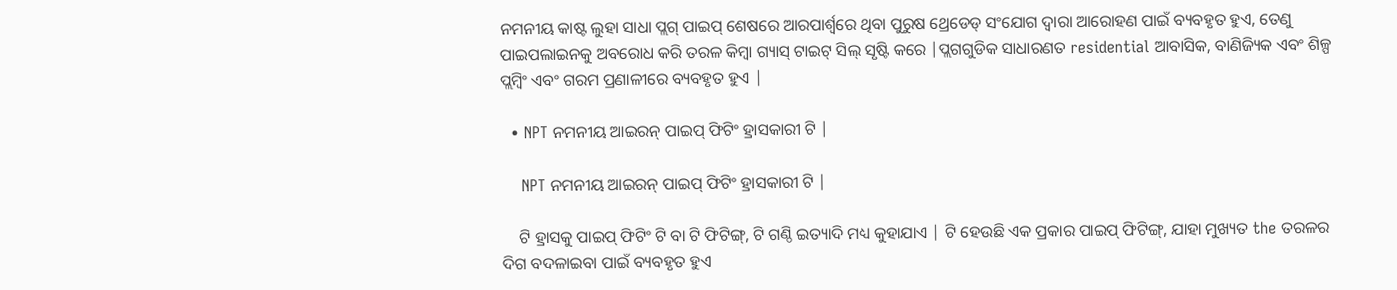ନମନୀୟ କାଷ୍ଟ ଲୁହା ସାଧା ପ୍ଲଗ୍ ପାଇପ୍ ଶେଷରେ ଆରପାର୍ଶ୍ୱରେ ଥିବା ପୁରୁଷ ଥ୍ରେଡେଡ୍ ସଂଯୋଗ ଦ୍ୱାରା ଆରୋହଣ ପାଇଁ ବ୍ୟବହୃତ ହୁଏ, ତେଣୁ ପାଇପଲାଇନକୁ ଅବରୋଧ କରି ତରଳ କିମ୍ବା ଗ୍ୟାସ୍ ଟାଇଟ୍ ସିଲ୍ ସୃଷ୍ଟି କରେ |ପ୍ଲଗଗୁଡିକ ସାଧାରଣତ residential ଆବାସିକ, ବାଣିଜ୍ୟିକ ଏବଂ ଶିଳ୍ପ ପ୍ଲମ୍ବିଂ ଏବଂ ଗରମ ପ୍ରଣାଳୀରେ ବ୍ୟବହୃତ ହୁଏ |

  • NPT ନମନୀୟ ଆଇରନ୍ ପାଇପ୍ ଫିଟିଂ ହ୍ରାସକାରୀ ଟି |

    NPT ନମନୀୟ ଆଇରନ୍ ପାଇପ୍ ଫିଟିଂ ହ୍ରାସକାରୀ ଟି |

    ଟି ହ୍ରାସକୁ ପାଇପ୍ ଫିଟିଂ ଟି ବା ଟି ଫିଟିଙ୍ଗ୍, ଟି ଗଣ୍ଠି ଇତ୍ୟାଦି ମଧ୍ୟ କୁହାଯାଏ | ଟି ହେଉଛି ଏକ ପ୍ରକାର ପାଇପ୍ ଫିଟିଙ୍ଗ୍, ଯାହା ମୁଖ୍ୟତ the ତରଳର ଦିଗ ବଦଳାଇବା ପାଇଁ ବ୍ୟବହୃତ ହୁଏ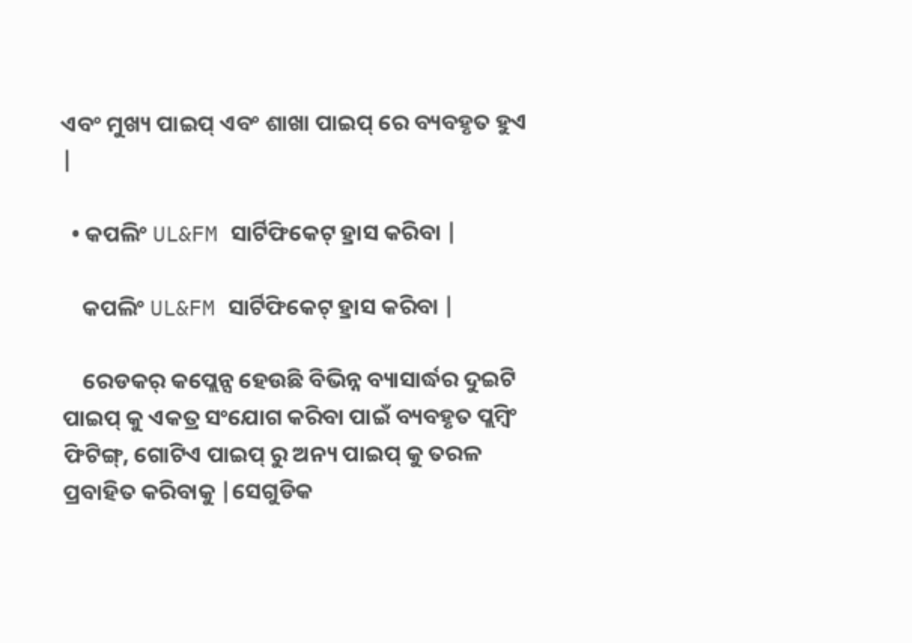ଏବଂ ମୁଖ୍ୟ ପାଇପ୍ ଏବଂ ଶାଖା ପାଇପ୍ ରେ ବ୍ୟବହୃତ ହୁଏ |

  • କପଲିଂ UL&FM ସାର୍ଟିଫିକେଟ୍ ହ୍ରାସ କରିବା |

    କପଲିଂ UL&FM ସାର୍ଟିଫିକେଟ୍ ହ୍ରାସ କରିବା |

    ରେଡକର୍ କପ୍ଲେନ୍ସ ହେଉଛି ବିଭିନ୍ନ ବ୍ୟାସାର୍ଦ୍ଧର ଦୁଇଟି ପାଇପ୍ କୁ ଏକତ୍ର ସଂଯୋଗ କରିବା ପାଇଁ ବ୍ୟବହୃତ ପ୍ଲମ୍ବିଂ ଫିଟିଙ୍ଗ୍, ଗୋଟିଏ ପାଇପ୍ ରୁ ଅନ୍ୟ ପାଇପ୍ କୁ ତରଳ ପ୍ରବାହିତ କରିବାକୁ |ସେଗୁଡିକ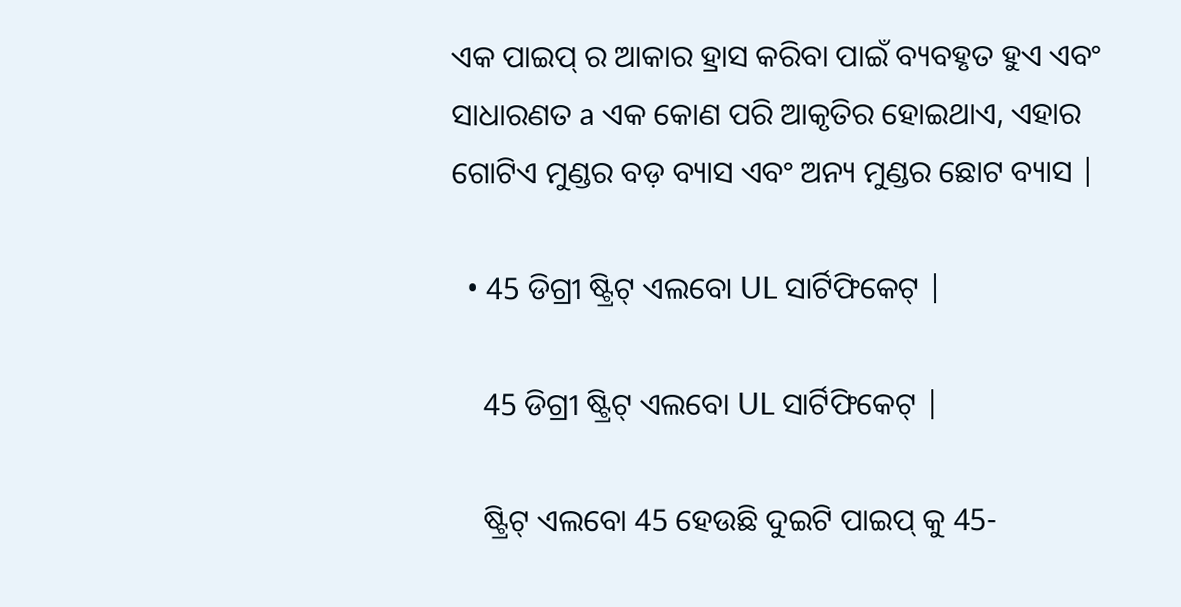ଏକ ପାଇପ୍ ର ଆକାର ହ୍ରାସ କରିବା ପାଇଁ ବ୍ୟବହୃତ ହୁଏ ଏବଂ ସାଧାରଣତ a ଏକ କୋଣ ପରି ଆକୃତିର ହୋଇଥାଏ, ଏହାର ଗୋଟିଏ ମୁଣ୍ଡର ବଡ଼ ବ୍ୟାସ ଏବଂ ଅନ୍ୟ ମୁଣ୍ଡର ଛୋଟ ବ୍ୟାସ |

  • 45 ଡିଗ୍ରୀ ଷ୍ଟ୍ରିଟ୍ ଏଲବୋ UL ସାର୍ଟିଫିକେଟ୍ |

    45 ଡିଗ୍ରୀ ଷ୍ଟ୍ରିଟ୍ ଏଲବୋ UL ସାର୍ଟିଫିକେଟ୍ |

    ଷ୍ଟ୍ରିଟ୍ ଏଲବୋ 45 ହେଉଛି ଦୁଇଟି ପାଇପ୍ କୁ 45-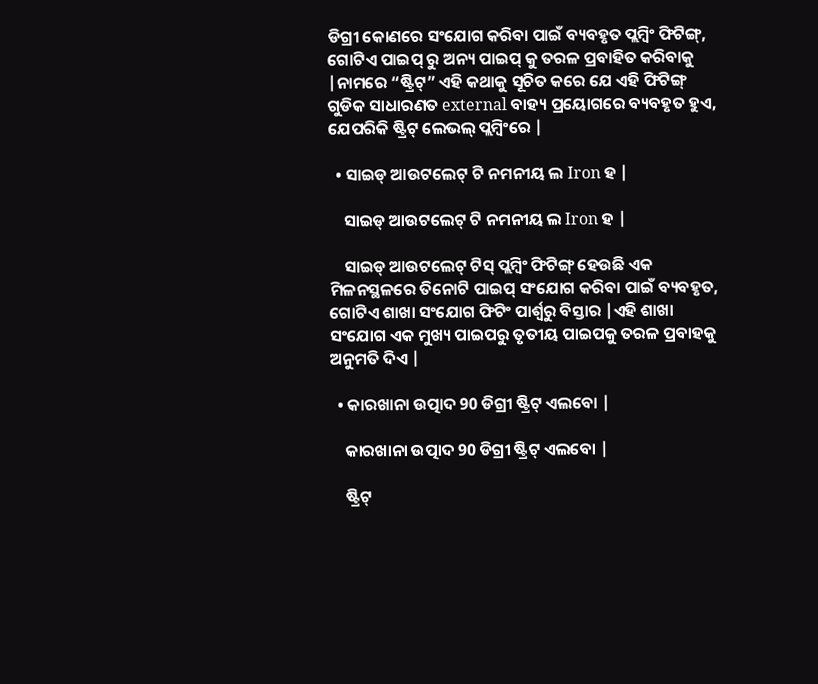ଡିଗ୍ରୀ କୋଣରେ ସଂଯୋଗ କରିବା ପାଇଁ ବ୍ୟବହୃତ ପ୍ଲମ୍ବିଂ ଫିଟିଙ୍ଗ୍, ଗୋଟିଏ ପାଇପ୍ ରୁ ଅନ୍ୟ ପାଇପ୍ କୁ ତରଳ ପ୍ରବାହିତ କରିବାକୁ |ନାମରେ “ଷ୍ଟ୍ରିଟ୍” ଏହି କଥାକୁ ସୂଚିତ କରେ ଯେ ଏହି ଫିଟିଙ୍ଗ୍ ଗୁଡିକ ସାଧାରଣତ external ବାହ୍ୟ ପ୍ରୟୋଗରେ ବ୍ୟବହୃତ ହୁଏ, ଯେପରିକି ଷ୍ଟ୍ରିଟ୍ ଲେଭଲ୍ ପ୍ଲମ୍ବିଂରେ |

  • ସାଇଡ୍ ଆଉଟଲେଟ୍ ଟି ନମନୀୟ ଲ Iron ହ |

    ସାଇଡ୍ ଆଉଟଲେଟ୍ ଟି ନମନୀୟ ଲ Iron ହ |

    ସାଇଡ୍ ଆଉଟଲେଟ୍ ଟିସ୍ ପ୍ଲମ୍ବିଂ ଫିଟିଙ୍ଗ୍ ହେଉଛି ଏକ ମିଳନସ୍ଥଳରେ ତିନୋଟି ପାଇପ୍ ସଂଯୋଗ କରିବା ପାଇଁ ବ୍ୟବହୃତ, ଗୋଟିଏ ଶାଖା ସଂଯୋଗ ଫିଟିଂ ପାର୍ଶ୍ୱରୁ ବିସ୍ତାର |ଏହି ଶାଖା ସଂଯୋଗ ଏକ ମୁଖ୍ୟ ପାଇପରୁ ତୃତୀୟ ପାଇପକୁ ତରଳ ପ୍ରବାହକୁ ଅନୁମତି ଦିଏ |

  • କାରଖାନା ଉତ୍ପାଦ 90 ଡିଗ୍ରୀ ଷ୍ଟ୍ରିଟ୍ ଏଲବୋ |

    କାରଖାନା ଉତ୍ପାଦ 90 ଡିଗ୍ରୀ ଷ୍ଟ୍ରିଟ୍ ଏଲବୋ |

    ଷ୍ଟ୍ରିଟ୍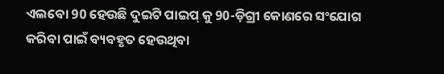ଏଲବୋ 90 ହେଉଛି ଦୁଇଟି ପାଇପ୍ କୁ 90-ଡ଼ିଗ୍ରୀ କୋଣରେ ସଂଯୋଗ କରିବା ପାଇଁ ବ୍ୟବହୃତ ହେଉଥିବା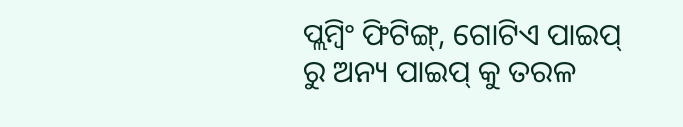ପ୍ଲମ୍ବିଂ ଫିଟିଙ୍ଗ୍, ଗୋଟିଏ ପାଇପ୍ ରୁ ଅନ୍ୟ ପାଇପ୍ କୁ ତରଳ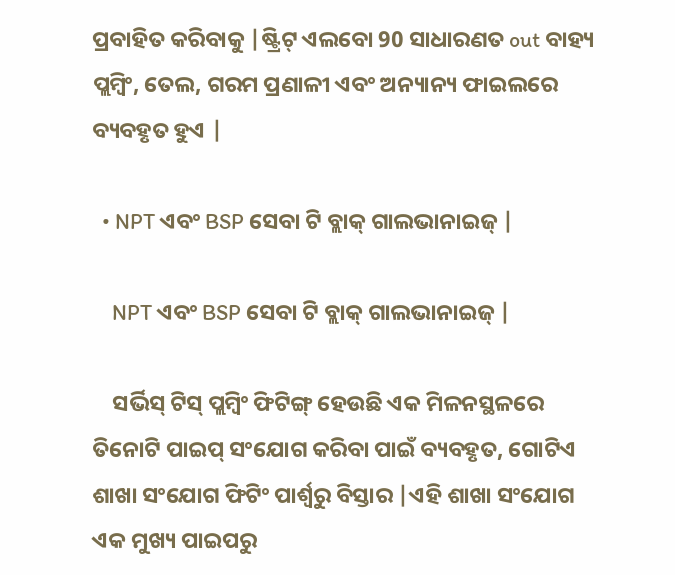ପ୍ରବାହିତ କରିବାକୁ |ଷ୍ଟ୍ରିଟ୍ ଏଲବୋ 90 ସାଧାରଣତ out ବାହ୍ୟ ପ୍ଲମ୍ବିଂ, ତେଲ, ଗରମ ପ୍ରଣାଳୀ ଏବଂ ଅନ୍ୟାନ୍ୟ ଫାଇଲରେ ବ୍ୟବହୃତ ହୁଏ |

  • NPT ଏବଂ BSP ସେବା ଟି ବ୍ଲାକ୍ ଗାଲଭାନାଇଜ୍ |

    NPT ଏବଂ BSP ସେବା ଟି ବ୍ଲାକ୍ ଗାଲଭାନାଇଜ୍ |

    ସର୍ଭିସ୍ ଟିସ୍ ପ୍ଲମ୍ବିଂ ଫିଟିଙ୍ଗ୍ ହେଉଛି ଏକ ମିଳନସ୍ଥଳରେ ତିନୋଟି ପାଇପ୍ ସଂଯୋଗ କରିବା ପାଇଁ ବ୍ୟବହୃତ, ଗୋଟିଏ ଶାଖା ସଂଯୋଗ ଫିଟିଂ ପାର୍ଶ୍ୱରୁ ବିସ୍ତାର |ଏହି ଶାଖା ସଂଯୋଗ ଏକ ମୁଖ୍ୟ ପାଇପରୁ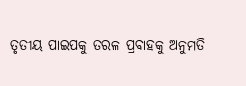ତୃତୀୟ ପାଇପକୁ ତରଳ ପ୍ରବାହକୁ ଅନୁମତି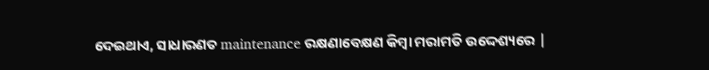ଦେଇଥାଏ, ସାଧାରଣତ maintenance ରକ୍ଷଣାବେକ୍ଷଣ କିମ୍ବା ମରାମତି ଉଦ୍ଦେଶ୍ୟରେ |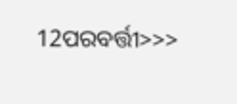12ପରବର୍ତ୍ତୀ>>>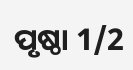ପୃଷ୍ଠା 1/2